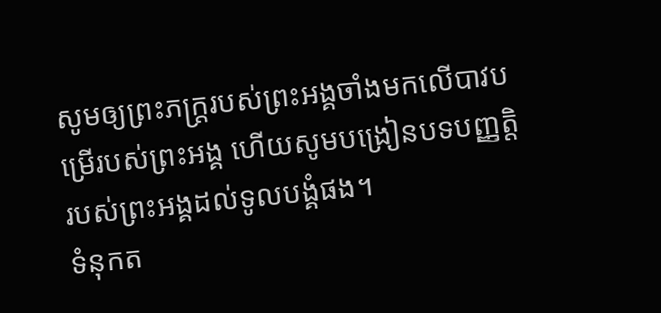សូមឲ្យព្រះភក្ត្ររបស់ព្រះអង្គចាំងមកលើបាវបម្រើរបស់ព្រះអង្គ ហើយសូមបង្រៀនបទបញ្ញត្តិរបស់ព្រះអង្គដល់ទូលបង្គំផង។
ទំនុកត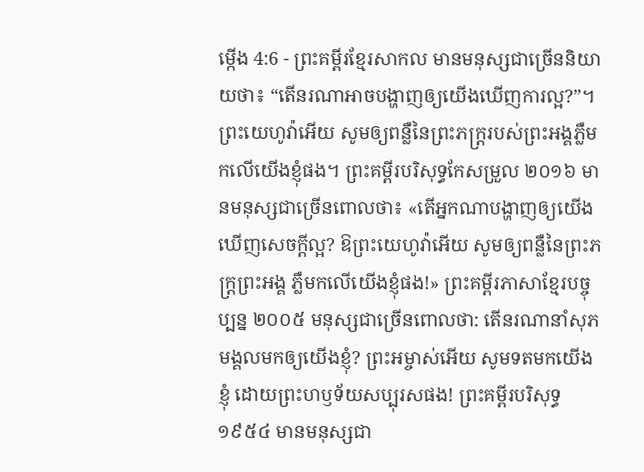ម្កើង 4:6 - ព្រះគម្ពីរខ្មែរសាកល មានមនុស្សជាច្រើននិយាយថា៖ “តើនរណាអាចបង្ហាញឲ្យយើងឃើញការល្អ?”។ ព្រះយេហូវ៉ាអើយ សូមឲ្យពន្លឺនៃព្រះភក្ត្ររបស់ព្រះអង្គភ្លឺមកលើយើងខ្ញុំផង។ ព្រះគម្ពីរបរិសុទ្ធកែសម្រួល ២០១៦ មានមនុស្សជាច្រើនពោលថា៖ «តើអ្នកណាបង្ហាញឲ្យយើងឃើញសេចក្ដីល្អ? ឱព្រះយេហូវ៉ាអើយ សូមឲ្យពន្លឺនៃព្រះភក្ត្រព្រះអង្គ ភ្លឺមកលើយើងខ្ញុំផង!» ព្រះគម្ពីរភាសាខ្មែរបច្ចុប្បន្ន ២០០៥ មនុស្សជាច្រើនពោលថា: តើនរណានាំសុភមង្គលមកឲ្យយើងខ្ញុំ? ព្រះអម្ចាស់អើយ សូមទតមកយើងខ្ញុំ ដោយព្រះហឫទ័យសប្បុរសផង! ព្រះគម្ពីរបរិសុទ្ធ ១៩៥៤ មានមនុស្សជា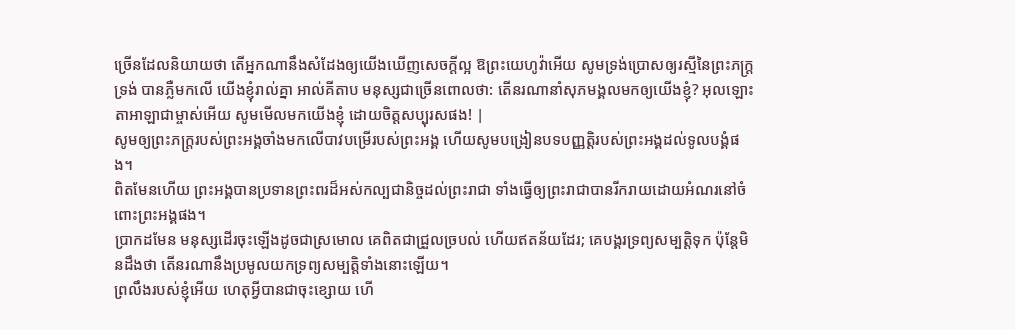ច្រើនដែលនិយាយថា តើអ្នកណានឹងសំដែងឲ្យយើងឃើញសេចក្ដីល្អ ឱព្រះយេហូវ៉ាអើយ សូមទ្រង់ប្រោសឲ្យរស្មីនៃព្រះភក្ត្រទ្រង់ បានភ្លឺមកលើ យើងខ្ញុំរាល់គ្នា អាល់គីតាប មនុស្សជាច្រើនពោលថា: តើនរណានាំសុភមង្គលមកឲ្យយើងខ្ញុំ? អុលឡោះតាអាឡាជាម្ចាស់អើយ សូមមើលមកយើងខ្ញុំ ដោយចិត្តសប្បុរសផង! |
សូមឲ្យព្រះភក្ត្ររបស់ព្រះអង្គចាំងមកលើបាវបម្រើរបស់ព្រះអង្គ ហើយសូមបង្រៀនបទបញ្ញត្តិរបស់ព្រះអង្គដល់ទូលបង្គំផង។
ពិតមែនហើយ ព្រះអង្គបានប្រទានព្រះពរដ៏អស់កល្បជានិច្ចដល់ព្រះរាជា ទាំងធ្វើឲ្យព្រះរាជាបានរីករាយដោយអំណរនៅចំពោះព្រះអង្គផង។
ប្រាកដមែន មនុស្សដើរចុះឡើងដូចជាស្រមោល គេពិតជាជ្រួលច្របល់ ហើយឥតន័យដែរ; គេបង្គរទ្រព្យសម្បត្តិទុក ប៉ុន្តែមិនដឹងថា តើនរណានឹងប្រមូលយកទ្រព្យសម្បត្តិទាំងនោះឡើយ។
ព្រលឹងរបស់ខ្ញុំអើយ ហេតុអ្វីបានជាចុះខ្សោយ ហើ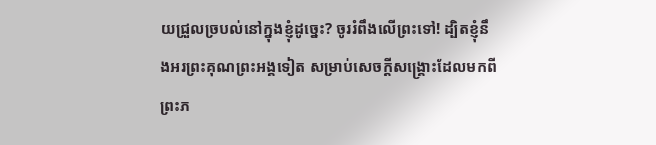យជ្រួលច្របល់នៅក្នុងខ្ញុំដូច្នេះ? ចូររំពឹងលើព្រះទៅ! ដ្បិតខ្ញុំនឹងអរព្រះគុណព្រះអង្គទៀត សម្រាប់សេចក្ដីសង្គ្រោះដែលមកពីព្រះភ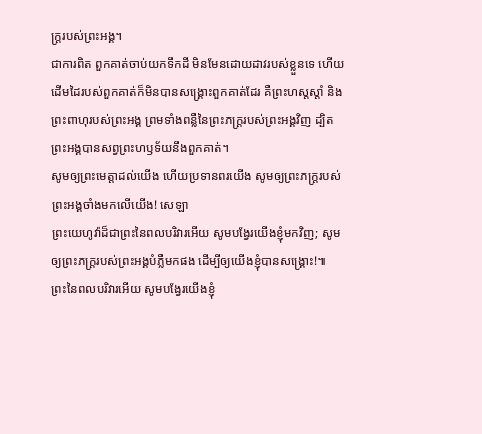ក្ត្ររបស់ព្រះអង្គ។
ជាការពិត ពួកគាត់ចាប់យកទឹកដី មិនមែនដោយដាវរបស់ខ្លួនទេ ហើយដើមដៃរបស់ពួកគាត់ក៏មិនបានសង្គ្រោះពួកគាត់ដែរ គឺព្រះហស្តស្ដាំ និងព្រះពាហុរបស់ព្រះអង្គ ព្រមទាំងពន្លឺនៃព្រះភក្ត្ររបស់ព្រះអង្គវិញ ដ្បិតព្រះអង្គបានសព្វព្រះហឫទ័យនឹងពួកគាត់។
សូមឲ្យព្រះមេត្តាដល់យើង ហើយប្រទានពរយើង សូមឲ្យព្រះភក្ត្ររបស់ព្រះអង្គចាំងមកលើយើង! សេឡា
ព្រះយេហូវ៉ាដ៏ជាព្រះនៃពលបរិវារអើយ សូមបង្វែរយើងខ្ញុំមកវិញ; សូមឲ្យព្រះភក្ត្ររបស់ព្រះអង្គបំភ្លឺមកផង ដើម្បីឲ្យយើងខ្ញុំបានសង្គ្រោះ!៕
ព្រះនៃពលបរិវារអើយ សូមបង្វែរយើងខ្ញុំ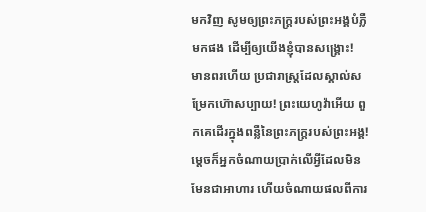មកវិញ សូមឲ្យព្រះភក្ត្ររបស់ព្រះអង្គបំភ្លឺមកផង ដើម្បីឲ្យយើងខ្ញុំបានសង្គ្រោះ!
មានពរហើយ ប្រជារាស្ត្រដែលស្គាល់សម្រែកហ៊ោសប្បាយ! ព្រះយេហូវ៉ាអើយ ពួកគេដើរក្នុងពន្លឺនៃព្រះភក្ត្ររបស់ព្រះអង្គ!
ម្ដេចក៏អ្នកចំណាយប្រាក់លើអ្វីដែលមិនមែនជាអាហារ ហើយចំណាយផលពីការ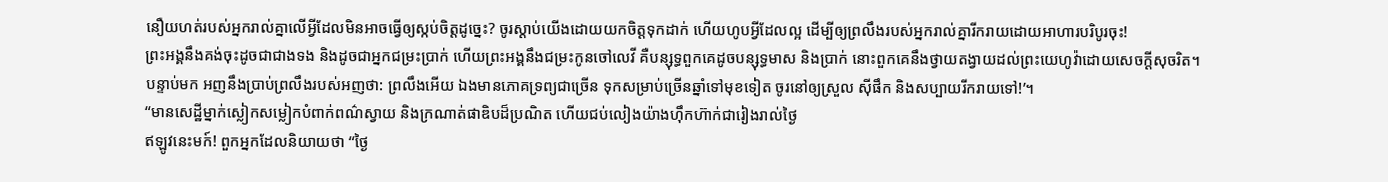នឿយហត់របស់អ្នករាល់គ្នាលើអ្វីដែលមិនអាចធ្វើឲ្យស្កប់ចិត្តដូច្នេះ? ចូរស្ដាប់យើងដោយយកចិត្តទុកដាក់ ហើយហូបអ្វីដែលល្អ ដើម្បីឲ្យព្រលឹងរបស់អ្នករាល់គ្នារីករាយដោយអាហារបរិបូរចុះ!
ព្រះអង្គនឹងគង់ចុះដូចជាជាងទង និងដូចជាអ្នកជម្រះប្រាក់ ហើយព្រះអង្គនឹងជម្រះកូនចៅលេវី គឺបន្សុទ្ធពួកគេដូចបន្សុទ្ធមាស និងប្រាក់ នោះពួកគេនឹងថ្វាយតង្វាយដល់ព្រះយេហូវ៉ាដោយសេចក្ដីសុចរិត។
បន្ទាប់មក អញនឹងប្រាប់ព្រលឹងរបស់អញថា: ព្រលឹងអើយ ឯងមានភោគទ្រព្យជាច្រើន ទុកសម្រាប់ច្រើនឆ្នាំទៅមុខទៀត ចូរនៅឲ្យស្រួល ស៊ីផឹក និងសប្បាយរីករាយទៅ!’។
“មានសេដ្ឋីម្នាក់ស្លៀកសម្លៀកបំពាក់ពណ៌ស្វាយ និងក្រណាត់ផាឌិបដ៏ប្រណិត ហើយជប់លៀងយ៉ាងហ៊ឹកហ៊ាក់ជារៀងរាល់ថ្ងៃ
ឥឡូវនេះមក៍! ពួកអ្នកដែលនិយាយថា “ថ្ងៃ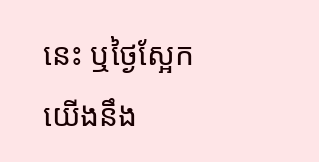នេះ ឬថ្ងៃស្អែក យើងនឹង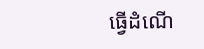ធ្វើដំណើ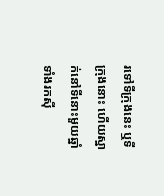រទៅទីក្រុងនេះ ឬទីក្រុងនោះ ហើយស្នាក់នៅទីនោះមួយឆ្នាំ ទាំងរកស៊ី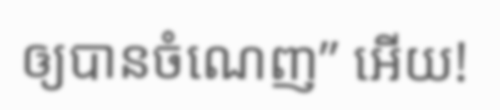ឲ្យបានចំណេញ” អើយ!